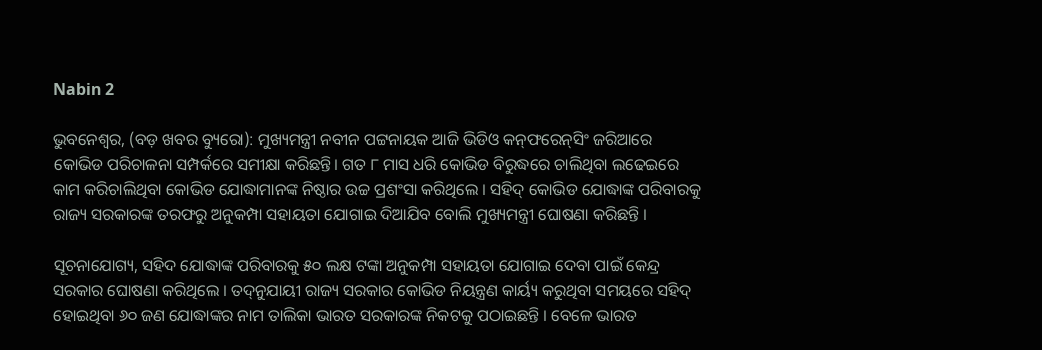Nabin 2

ଭୁବନେଶ୍ୱର, (ବଡ଼ ଖବର ବ୍ୟୁରୋ): ମୁଖ୍ୟମନ୍ତ୍ରୀ ନବୀନ ପଟ୍ଟନାୟକ ଆଜି ଭିଡିଓ କନ୍‌ଫରେନ୍‌ସିଂ ଜରିଆରେ କୋଭିଡ ପରିଚାଳନା ସମ୍ପର୍କରେ ସମୀକ୍ଷା କରିଛନ୍ତି। ଗତ ୮ ମାସ ଧରି କୋଭିଡ ବିରୁଦ୍ଧରେ ଚାଲିଥିବା ଲଢେଇରେ କାମ କରିଚାଲିଥିବା କୋଭିଡ ଯୋଦ୍ଧାମାନଙ୍କ ନିଷ୍ଠାର ଉଚ୍ଚ ପ୍ରଶଂସା କରିଥିଲେ । ସହିଦ୍‌ କୋଭିଡ ଯୋଦ୍ଧାଙ୍କ ପରିବାରକୁ ରାଜ୍ୟ ସରକାରଙ୍କ ତରଫରୁ ଅନୁକମ୍ପା ସହାୟତା ଯୋଗାଇ ଦିଆଯିବ ବୋଲି ମୁଖ୍ୟମନ୍ତ୍ରୀ ଘୋଷଣା କରିଛନ୍ତି ।

ସୂଚନାଯୋଗ୍ୟ, ସହିଦ ଯୋଦ୍ଧାଙ୍କ ପରିବାରକୁ ୫୦ ଲକ୍ଷ ଟଙ୍କା ଅନୁକମ୍ପା ସହାୟତା ଯୋଗାଇ ଦେବା ପାଇଁ କେନ୍ଦ୍ର ସରକାର ଘୋଷଣା କରିଥିଲେ । ତଦ୍‌ନୁଯାୟୀ ରାଜ୍ୟ ସରକାର କୋଭିଡ ନିୟନ୍ତ୍ରଣ କାର୍ୟ୍ୟ କରୁଥିବା ସମୟରେ ସହିଦ୍‌ ହୋଇଥିବା ୬୦ ଜଣ ଯୋଦ୍ଧାଙ୍କର ନାମ ତାଲିକା ଭାରତ ସରକାରଙ୍କ ନିକଟକୁ ପଠାଇଛନ୍ତି । ବେଳେ ଭାରତ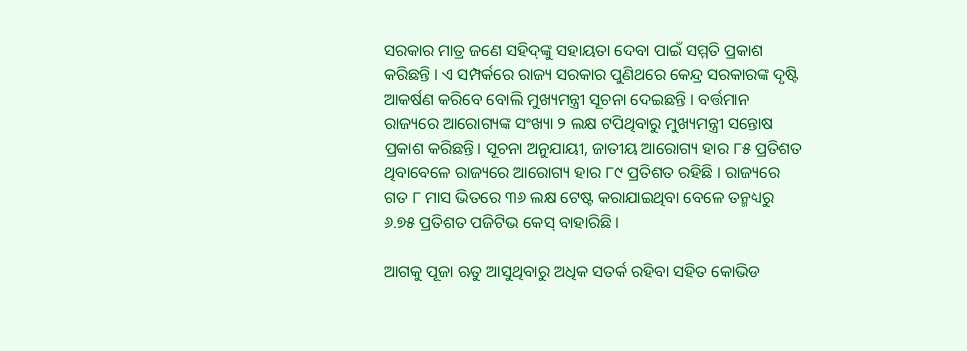ସରକାର ମାତ୍ର ଜଣେ ସହିଦ୍‌ଙ୍କୁ ସହାୟତା ଦେବା ପାଇଁ ସମ୍ମତି ପ୍ରକାଶ କରିଛନ୍ତି । ଏ ସମ୍ପର୍କରେ ରାଜ୍ୟ ସରକାର ପୁଣିଥରେ କେନ୍ଦ୍ର ସରକାରଙ୍କ ଦୃଷ୍ଟି ଆକର୍ଷଣ କରିବେ ବୋଲି ମୁଖ୍ୟମନ୍ତ୍ରୀ ସୂଚନା ଦେଇଛନ୍ତି । ବର୍ତ୍ତମାନ ରାଜ୍ୟରେ ଆରୋଗ୍ୟଙ୍କ ସଂଖ୍ୟା ୨ ଲକ୍ଷ ଟପିଥିବାରୁ ମୁଖ୍ୟମନ୍ତ୍ରୀ ସନ୍ତୋଷ ପ୍ରକାଶ କରିଛନ୍ତି। ସୂଚନା ଅନୁଯାୟୀ, ଜାତୀୟ ଆରୋଗ୍ୟ ହାର ୮୫ ପ୍ରତିଶତ ଥିବାବେଳେ ରାଜ୍ୟରେ ଆରୋଗ୍ୟ ହାର ୮୯ ପ୍ରତିଶତ ରହିଛି । ରାଜ୍ୟରେ ଗତ ୮ ମାସ ଭିତରେ ୩୬ ଲକ୍ଷ ଟେଷ୍ଟ କରାଯାଇଥିବା ବେଳେ ତନ୍ମଧ୍ୟରୁ ୬.୭୫ ପ୍ରତିଶତ ପଜିଟିଭ କେସ୍ ବାହାରିଛି ।

ଆଗକୁ ପୂଜା ଋତୁ ଆସୁଥିବାରୁ ଅଧିକ ସତର୍କ ରହିବା ସହିତ କୋଭିଡ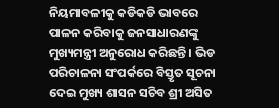ନିୟମାବଳୀକୁ କଡିକଡି ଭାବରେ ପାଳନ କରିବାକୁ ଜନସାଧାରଣଙ୍କୁ ମୁଖ୍ୟମନ୍ତ୍ରୀ ଅନୁରୋଧ କରିଛନ୍ତି । ଭିଡ ପରିଚାଳନା ସଂପର୍କରେ ବିସ୍ତୃତ ସୂଚନା ଦେଇ ମୁଖ୍ୟ ଶାସନ ସଚିବ ଶ୍ରୀ ଅସିତ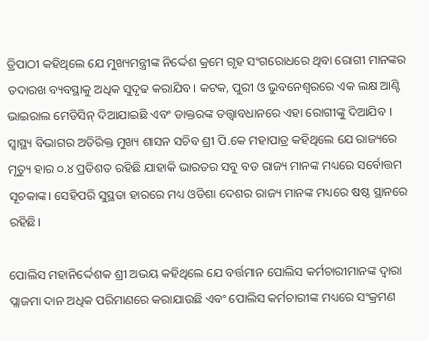ତ୍ରିପାଠୀ କହିଥିଲେ ଯେ ମୁଖ୍ୟମନ୍ତ୍ରୀଙ୍କ ନିର୍ଦ୍ଦେଶ କ୍ରମେ ଗୃହ ସଂଗରୋଧରେ ଥିବା ରୋଗୀ ମାନଙ୍କର ତଦାରଖ ବ୍ୟବସ୍ଥାକୁ ଅଧିକ ସୁଦୃଢ କରାଯିବ। କଟକ, ପୁରୀ ଓ ଭୁବନେଶ୍ୱରରେ ଏକ ଲକ୍ଷ ଆଣ୍ଟି ଭାଇରାଲ ମେଡିସିନ୍‌ ଦିଆଯାଇଛି ଏବଂ ଡାକ୍ତରଙ୍କ ତତ୍ତ୍ୱାବଧାନରେ ଏହା ରୋଗୀଙ୍କୁ ଦିଆଯିବ । ସ୍ୱାସ୍ଥ୍ୟ ବିଭାଗର ଅତିରିକ୍ତ ମୁଖ୍ୟ ଶାସନ ସଚିବ ଶ୍ରୀ ପି.କେ ମହାପାତ୍ର କହିଥିଲେ ଯେ ରାଜ୍ୟରେ ମୃତ୍ୟୁ ହାର ୦.୪ ପ୍ରତିଶତ ରହିଛି ଯାହାକି ଭାରତର ସବୁ ବଡ ରାଜ୍ୟ ମାନଙ୍କ ମଧ୍ୟରେ ସର୍ବୋତ୍ତମ ସୂଚକାଙ୍କ। ସେହିପରି ସୁସ୍ଥତା ହାରରେ ମଧ୍ୟ ଓଡିଶା ଦେଶର ରାଜ୍ୟ ମାନଙ୍କ ମଧ୍ୟରେ ଷଷ୍ଠ ସ୍ଥାନରେ ରହିଛି।

ପୋଲିସ ମହାନିର୍ଦ୍ଦେଶକ ଶ୍ରୀ ଅଭୟ କହିଥିଲେ ଯେ ବର୍ତ୍ତମାନ ପୋଲିସ କର୍ମଚାରୀମାନଙ୍କ ଦ୍ୱାରା ପ୍ଲାଜମା ଦାନ ଅଧିକ ପରିମାଣରେ କରାଯାଉଛି ଏବଂ ପୋଲିସ କର୍ମଚାରୀଙ୍କ ମଧ୍ୟରେ ସଂକ୍ରମଣ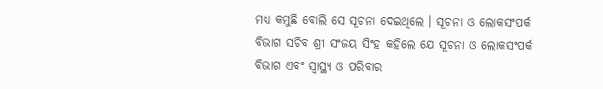ମଧ୍ୟ କମୁଛି ବୋଲି ସେ ସୂଚନା ଦେଇଥିଲେ । ସୂଚନା ଓ ଲୋକସଂପର୍କ ବିଭାଗ ସଚିବ ଶ୍ରୀ ସଂଜୟ ସିଂହ କହିଲେ ଯେ ସୂଚନା ଓ ଲୋକସଂପର୍କ ବିଭାଗ ଏବଂ ସ୍ୱାସ୍ଥ୍ୟ ଓ ପରିବାର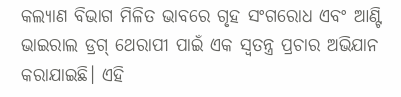କଲ୍ୟାଣ ବିଭାଗ ମିଳିତ ଭାବରେ ଗୃହ ସଂଗରୋଧ ଏବଂ ଆଣ୍ଟି ଭାଇରାଲ ଡ୍ରଗ୍‌ ଥେରାପୀ ପାଇଁ ଏକ ସ୍ୱତନ୍ତ୍ର ପ୍ରଚାର ଅଭିଯାନ କରାଯାଇଛି। ଏହି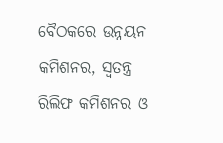ବୈଠକରେ ଉନ୍ନୟନ କମିଶନର, ସ୍ୱତନ୍ତ୍ର ରିଲିଫ କମିଶନର ଓ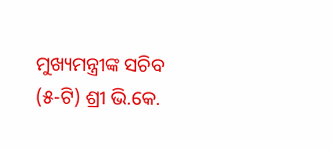ମୁଖ୍ୟମନ୍ତ୍ରୀଙ୍କ ସଚିବ (୫-ଟି) ଶ୍ରୀ ଭି.କେ.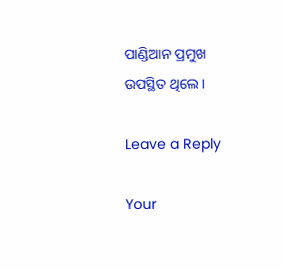ପାଣ୍ଡିଆନ ପ୍ରମୁଖ ଉପସ୍ଥିତ ଥିଲେ ।

Leave a Reply

Your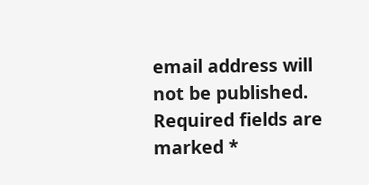email address will not be published. Required fields are marked *